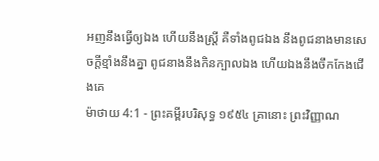អញនឹងធ្វើឲ្យឯង ហើយនឹងស្ត្រី គឺទាំងពូជឯង នឹងពូជនាងមានសេចក្ដីខ្មាំងនឹងគ្នា ពូជនាងនឹងកិនក្បាលឯង ហើយឯងនឹងចឹកកែងជើងគេ
ម៉ាថាយ 4:1 - ព្រះគម្ពីរបរិសុទ្ធ ១៩៥៤ គ្រានោះ ព្រះវិញ្ញាណ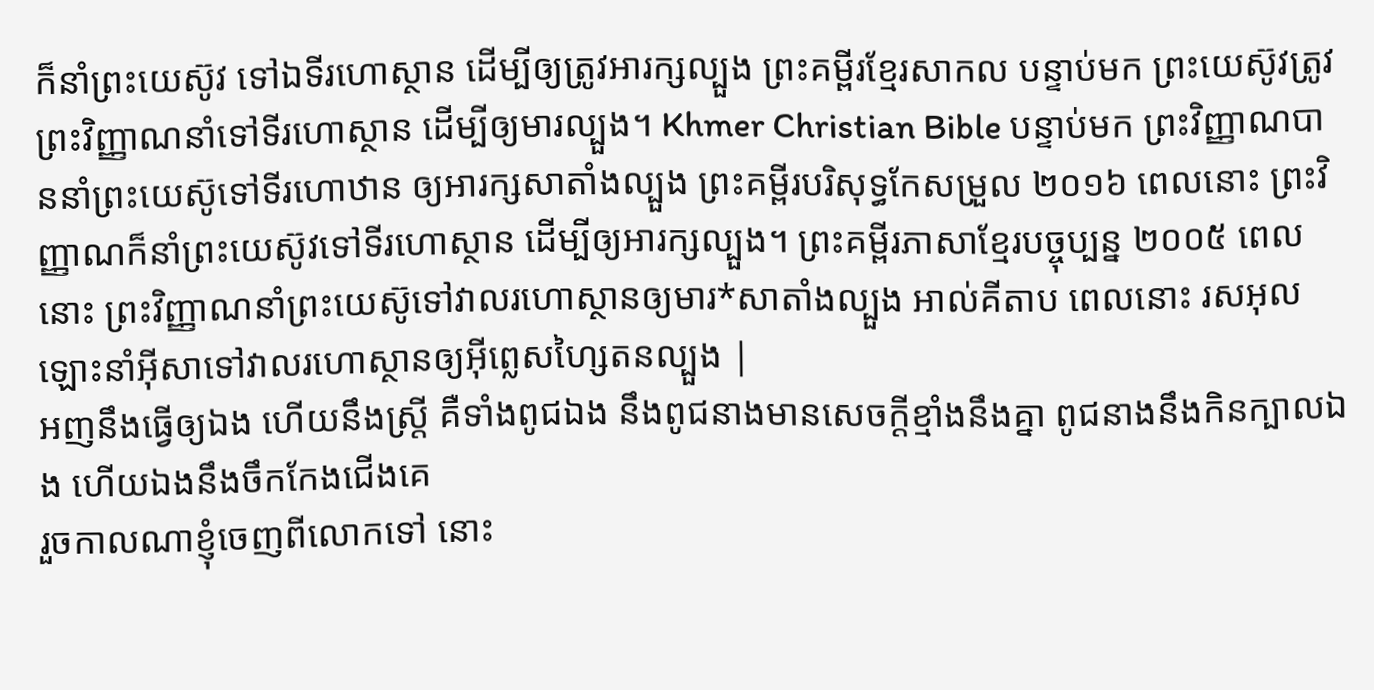ក៏នាំព្រះយេស៊ូវ ទៅឯទីរហោស្ថាន ដើម្បីឲ្យត្រូវអារក្សល្បួង ព្រះគម្ពីរខ្មែរសាកល បន្ទាប់មក ព្រះយេស៊ូវត្រូវព្រះវិញ្ញាណនាំទៅទីរហោស្ថាន ដើម្បីឲ្យមារល្បួង។ Khmer Christian Bible បន្ទាប់មក ព្រះវិញ្ញាណបាននាំព្រះយេស៊ូទៅទីរហោឋាន ឲ្យអារក្សសាតាំងល្បួង ព្រះគម្ពីរបរិសុទ្ធកែសម្រួល ២០១៦ ពេលនោះ ព្រះវិញ្ញាណក៏នាំព្រះយេស៊ូវទៅទីរហោស្ថាន ដើម្បីឲ្យអារក្សល្បួង។ ព្រះគម្ពីរភាសាខ្មែរបច្ចុប្បន្ន ២០០៥ ពេលនោះ ព្រះវិញ្ញាណនាំព្រះយេស៊ូទៅវាលរហោស្ថានឲ្យមារ*សាតាំងល្បួង អាល់គីតាប ពេលនោះ រសអុលឡោះនាំអ៊ីសាទៅវាលរហោស្ថានឲ្យអ៊ីព្លេសហ្សៃតនល្បួង |
អញនឹងធ្វើឲ្យឯង ហើយនឹងស្ត្រី គឺទាំងពូជឯង នឹងពូជនាងមានសេចក្ដីខ្មាំងនឹងគ្នា ពូជនាងនឹងកិនក្បាលឯង ហើយឯងនឹងចឹកកែងជើងគេ
រួចកាលណាខ្ញុំចេញពីលោកទៅ នោះ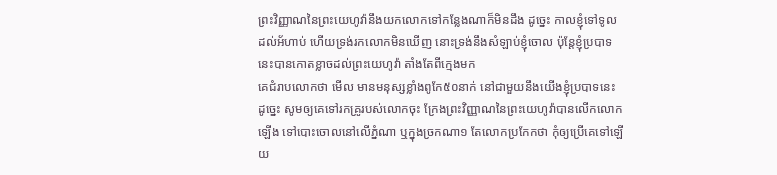ព្រះវិញ្ញាណនៃព្រះយេហូវ៉ានឹងយកលោកទៅកន្លែងណាក៏មិនដឹង ដូច្នេះ កាលខ្ញុំទៅទូលដល់អ័ហាប់ ហើយទ្រង់រកលោកមិនឃើញ នោះទ្រង់នឹងសំឡាប់ខ្ញុំចោល ប៉ុន្តែខ្ញុំប្របាទនេះបានកោតខ្លាចដល់ព្រះយេហូវ៉ា តាំងតែពីក្មេងមក
គេជំរាបលោកថា មើល មានមនុស្សខ្លាំងពូកែ៥០នាក់ នៅជាមួយនឹងយើងខ្ញុំប្របាទនេះ ដូច្នេះ សូមឲ្យគេទៅរកគ្រូរបស់លោកចុះ ក្រែងព្រះវិញ្ញាណនៃព្រះយេហូវ៉ាបានលើកលោកឡើង ទៅបោះចោលនៅលើភ្នំណា ឬក្នុងច្រកណា១ តែលោកប្រកែកថា កុំឲ្យប្រើគេទៅឡើយ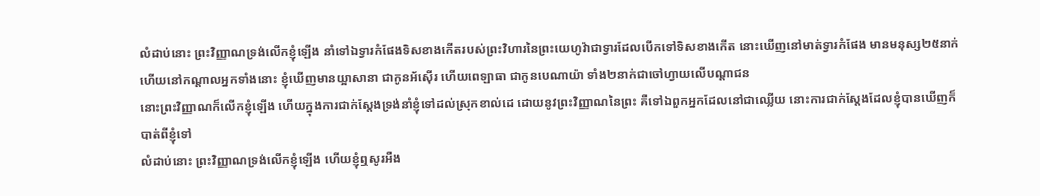លំដាប់នោះ ព្រះវិញ្ញាណទ្រង់លើកខ្ញុំឡើង នាំទៅឯទ្វារកំផែងទិសខាងកើតរបស់ព្រះវិហារនៃព្រះយេហូវ៉ាជាទ្វារដែលបើកទៅទិសខាងកើត នោះឃើញនៅមាត់ទ្វារកំផែង មានមនុស្ស២៥នាក់ ហើយនៅកណ្តាលអ្នកទាំងនោះ ខ្ញុំឃើញមានយ្អាសានា ជាកូនអ័ស៊ើរ ហើយពេឡាធា ជាកូនបេណាយ៉ា ទាំង២នាក់ជាចៅហ្វាយលើបណ្តាជន
នោះព្រះវិញ្ញាណក៏លើកខ្ញុំឡើង ហើយក្នុងការជាក់ស្តែងទ្រង់នាំខ្ញុំទៅដល់ស្រុកខាល់ដេ ដោយនូវព្រះវិញ្ញាណនៃព្រះ គឺទៅឯពួកអ្នកដែលនៅជាឈ្លើយ នោះការជាក់ស្តែងដែលខ្ញុំបានឃើញក៏បាត់ពីខ្ញុំទៅ
លំដាប់នោះ ព្រះវិញ្ញាណទ្រង់លើកខ្ញុំឡើង ហើយខ្ញុំឮសូរអឺង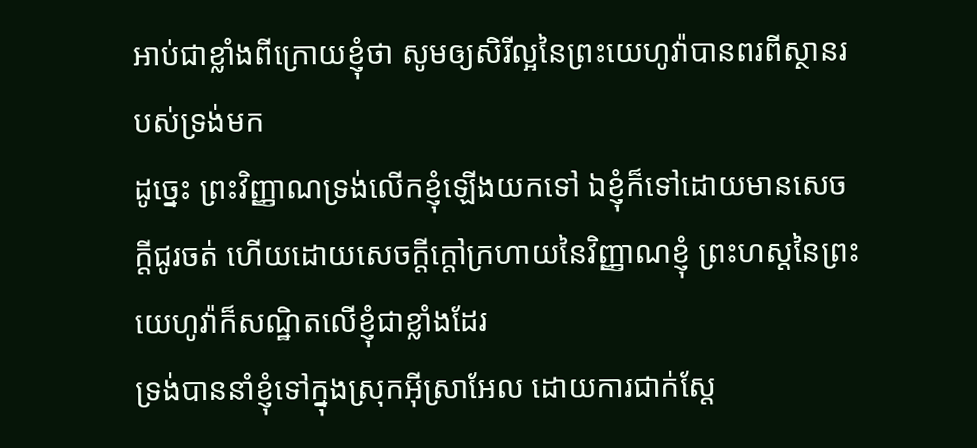អាប់ជាខ្លាំងពីក្រោយខ្ញុំថា សូមឲ្យសិរីល្អនៃព្រះយេហូវ៉ាបានពរពីស្ថានរបស់ទ្រង់មក
ដូច្នេះ ព្រះវិញ្ញាណទ្រង់លើកខ្ញុំឡើងយកទៅ ឯខ្ញុំក៏ទៅដោយមានសេចក្ដីជូរចត់ ហើយដោយសេចក្ដីក្តៅក្រហាយនៃវិញ្ញាណខ្ញុំ ព្រះហស្តនៃព្រះយេហូវ៉ាក៏សណ្ឋិតលើខ្ញុំជាខ្លាំងដែរ
ទ្រង់បាននាំខ្ញុំទៅក្នុងស្រុកអ៊ីស្រាអែល ដោយការជាក់ស្តែ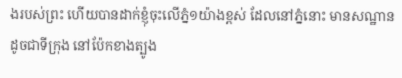ងរបស់ព្រះ ហើយបានដាក់ខ្ញុំចុះលើភ្នំ១យ៉ាងខ្ពស់ ដែលនៅភ្នំនោះ មានសណ្ឋានដូចជាទីក្រុង នៅប៉ែកខាងត្បូង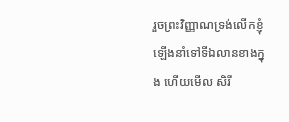រួចព្រះវិញ្ញាណទ្រង់លើកខ្ញុំឡើងនាំទៅទីឯលានខាងក្នុង ហើយមើល សិរី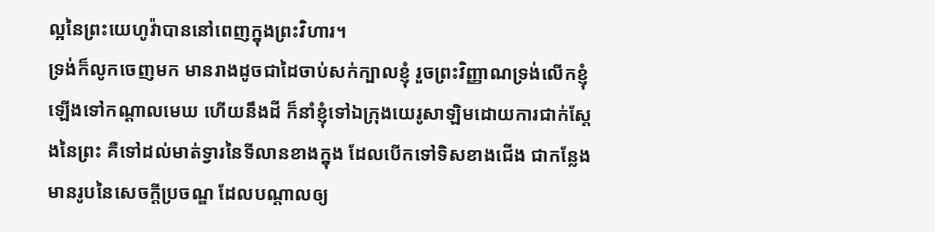ល្អនៃព្រះយេហូវ៉ាបាននៅពេញក្នុងព្រះវិហារ។
ទ្រង់ក៏លូកចេញមក មានរាងដូចជាដៃចាប់សក់ក្បាលខ្ញុំ រួចព្រះវិញ្ញាណទ្រង់លើកខ្ញុំឡើងទៅកណ្តាលមេឃ ហើយនឹងដី ក៏នាំខ្ញុំទៅឯក្រុងយេរូសាឡិមដោយការជាក់ស្តែងនៃព្រះ គឺទៅដល់មាត់ទ្វារនៃទីលានខាងក្នុង ដែលបើកទៅទិសខាងជើង ជាកន្លែងមានរូបនៃសេចក្ដីប្រចណ្ឌ ដែលបណ្តាលឲ្យ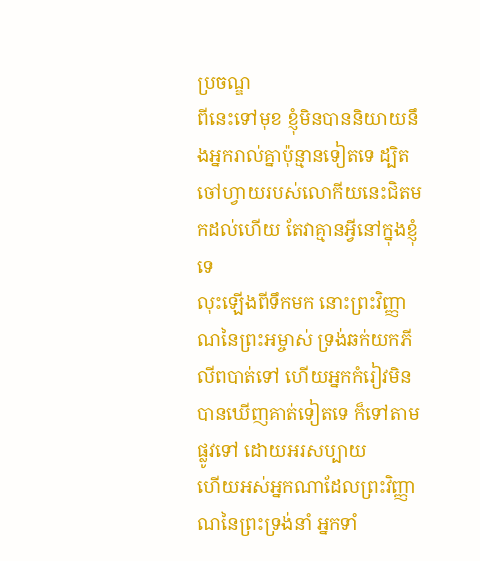ប្រចណ្ឌ
ពីនេះទៅមុខ ខ្ញុំមិនបាននិយាយនឹងអ្នករាល់គ្នាប៉ុន្មានទៀតទេ ដ្បិតចៅហ្វាយរបស់លោកីយនេះជិតមកដល់ហើយ តែវាគ្មានអ្វីនៅក្នុងខ្ញុំទេ
លុះឡើងពីទឹកមក នោះព្រះវិញ្ញាណនៃព្រះអម្ចាស់ ទ្រង់ឆក់យកភីលីពបាត់ទៅ ហើយអ្នកកំរៀវមិនបានឃើញគាត់ទៀតទេ ក៏ទៅតាមផ្លូវទៅ ដោយអរសប្បាយ
ហើយអស់អ្នកណាដែលព្រះវិញ្ញាណនៃព្រះទ្រង់នាំ អ្នកទាំ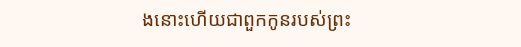ងនោះហើយជាពួកកូនរបស់ព្រះ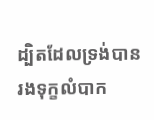ដ្បិតដែលទ្រង់បានរងទុក្ខលំបាក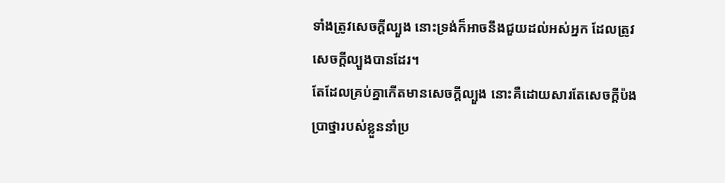ទាំងត្រូវសេចក្ដីល្បួង នោះទ្រង់ក៏អាចនឹងជួយដល់អស់អ្នក ដែលត្រូវសេចក្ដីល្បួងបានដែរ។
តែដែលគ្រប់គ្នាកើតមានសេចក្ដីល្បួង នោះគឺដោយសារតែសេចក្ដីប៉ងប្រាថ្នារបស់ខ្លួននាំប្រ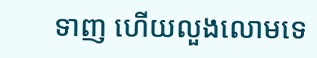ទាញ ហើយលួងលោមទេ